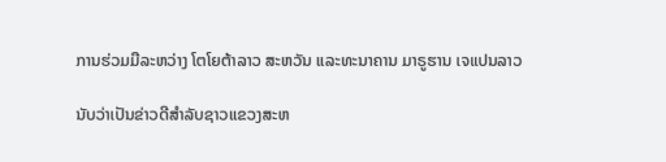ການຮ່ວມມືລະຫວ່າງ ໂຕໂຍຕ້າລາວ ສະຫວັນ ແລະທະນາຄານ ມາຣູຮານ ເຈແປນລາວ

ນັບວ່າເປັນຂ່າວດີສຳລັບຊາວແຂວງສະຫ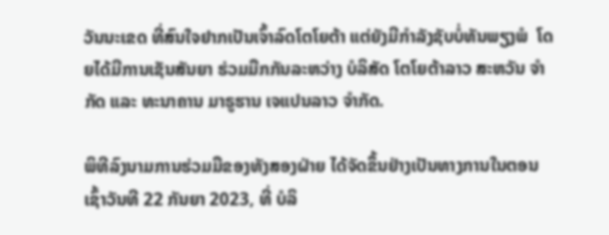ວັນນະເຂດ ທີ່ສົນໃຈຢາກເປັນເຈົ້າລົດໂຕໂຍຕ້າ ແຕ່ຍັງມີກຳລັງຊັບບໍ່ທັນພຽງພໍ  ໂດຍໄດ້ມີການເຊັນສັນຍາ ຮ່ວມມືກກັນລະຫວ່າງ ບໍລິສັດ ໂຕໂຍຕ້າລາວ ສະຫວັນ ຈຳກັດ ແລະ ທະນາຄານ ມາຣູຮານ ເຈແປນລາວ ຈຳກັດ.

ພິທີລົງນາມການຮ່ວມມືຂອງທັງສອງຝ່າຍ ໄດ້ຈັດຂຶ້ນຢ່າງເປັນທາງການໃນຕອນເຊົ້າວັນທີ 22 ກັນຍາ 2023, ທີ່ ບໍລິ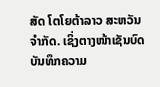ສັດ ໂຕໂຍຕ້າລາວ ສະຫວັນ ຈໍາກັດ. ເຊິ່ງຕາງໜ້າເຊັນບົດບັນທຶກຄວາມ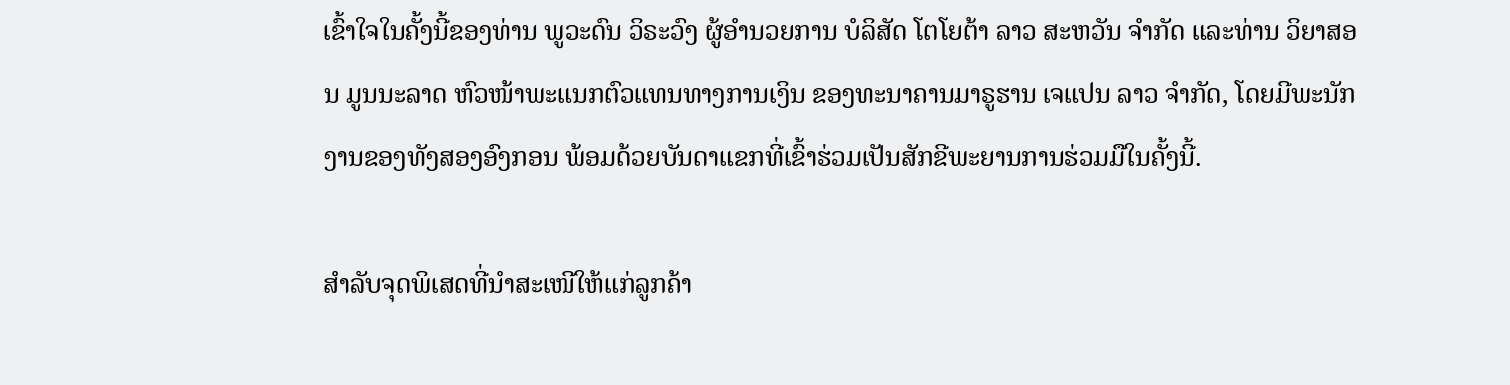ເຂົ້າໃຈໃນຄັ້ງນີ້ຂອງທ່ານ ພູວະດົນ ວິຣະວົງ ຜູ້ອໍານວຍການ ບໍລິສັດ ໂຕໂຍຕ້າ ລາວ ສະຫວັນ ຈໍາກັດ ແລະທ່ານ ວິຍາສອນ ມູນນະລາດ ຫົວໜ້າພະແນກຕົວແທນທາງການເງິນ ຂອງທະນາຄານມາຣູຮານ ເຈແປນ ລາວ ຈໍາກັດ, ໂດຍມີພະນັກງານຂອງທັງສອງອົງກອນ ພ້ອມດ້ວຍບັນດາແຂກທີ່ເຂົ້າຮ່ວມເປັນສັກຂີພະຍານການຮ່ວມມືໃນຄັ້ງນີ້.

ສຳລັບຈຸດພິເສດທີ່ນໍາສະເໜີໃຫ້ແກ່ລູກຄ້າ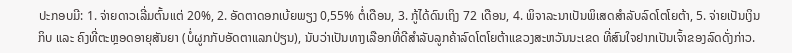ປະກອບມີ: 1. ຈ່າຍດາວເລີ່ມຕົ້ນແຕ່ 20%, 2. ອັດຕາດອກເບ້ຍພຽງ 0,55% ຕໍ່ເດືອນ, 3. ກູ້ໄດ້ດົນເຖິງ 72 ເດືອນ, 4. ພິຈາລະນາເປັນພິເສດສໍາລັບລົດໂຕໂຍຕ້າ, 5. ຈ່າຍເປັນເງິນກິບ ແລະ ຄົງທີ່ຕະຫຼອດອາຍຸສັນຍາ (ບໍ່ຜູກກັບອັດຕາແລກປ່ຽນ), ນັບວ່າເປັນທາງເລືອກທີ່ດີສຳລັບລູກຄ້າລົດໂຕໂຍຕ້າແຂວງສະຫວັນນະເຂດ ທີ່ສົນໃຈຢາກເປັນເຈົ້າຂອງລົດດັ່ງກ່າວ.